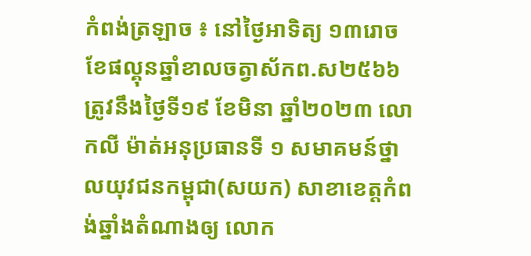កំពង់ត្រឡាច ៖ នៅថ្ងៃអាទិត្យ ១៣រោច ខែផល្គុនឆ្នាំខាលចត្វាស័កព.ស២៥៦៦ ត្រូវនឹងថ្ងៃទី១៩ ខែមិនា ឆ្នាំ២០២៣ លោកលី ម៉ាត់អនុប្រធានទី ១ សមាគមន៍ថ្នាលយុវជនកម្ពុជា(សយក) សាខាខេត្តកំពង់ឆ្នាំងតំណាងឲ្យ លោក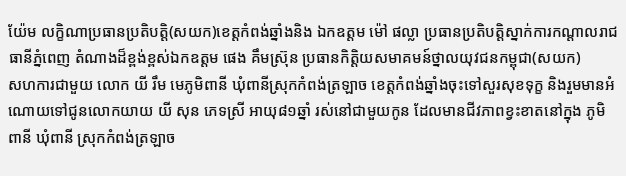យ៉ែម លក្ខិណាប្រធានប្រតិបត្តិ(សយក)ខេត្តកំពង់ឆ្នាំងនិង ឯកឧត្តម ម៉ៅ ផល្លា ប្រធានប្រតិបត្តិស្នាក់ការកណ្ដាលរាជធានីភ្នំពេញ តំណាងដ៏ខ្ពង់ខ្ពស់ឯកឧត្តម ផេង គឹមស្រ៊ុន ប្រធានកិត្តិយសមាគមន៍ថ្នាលយុវជនកម្ពុជា(សយក)
សហការជាមួយ លោក យី រឹម មេភូមិពានី ឃុំពានីស្រុកកំពង់ត្រឡាច ខេត្តកំពង់ឆ្នាំងចុះទៅសួរសុខទុក្ខ និងរួមមានអំណោយទៅជូនលោកយាយ យី សុន ភេទស្រី អាយុ៨១ឆ្នាំ រស់នៅជាមួយកូន ដែលមានជីវភាពខ្វះខាតនៅក្នុង ភូមិពានី ឃុំពានី ស្រុកកំពង់ត្រឡាច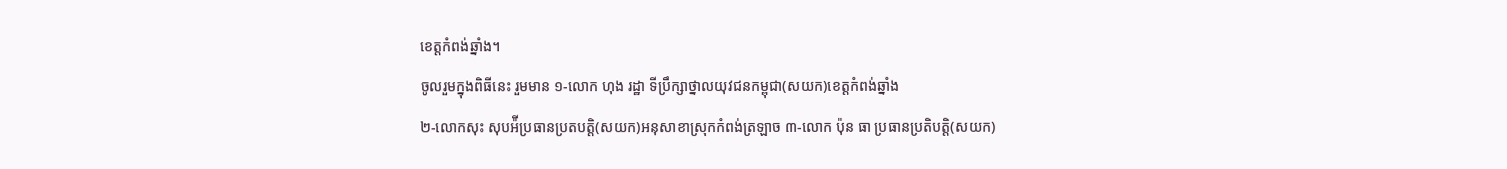ខេត្តកំពង់ឆ្នាំង។
ចូលរួមក្នុងពិធីនេះ រួមមាន ១-លោក ហុង រដ្ឋា ទីប្រឹក្សាថ្នាលយុវជនកម្ពុជា(សយក)ខេត្តកំពង់ឆ្នាំង
២-លោកសុះ សុបអ៉ីប្រធានប្រតបត្តិ(សយក)អនុសាខាស្រុកកំពង់ត្រឡាច ៣-លោក ប៉ុន ធា ប្រធានប្រតិបត្តិ(សយក)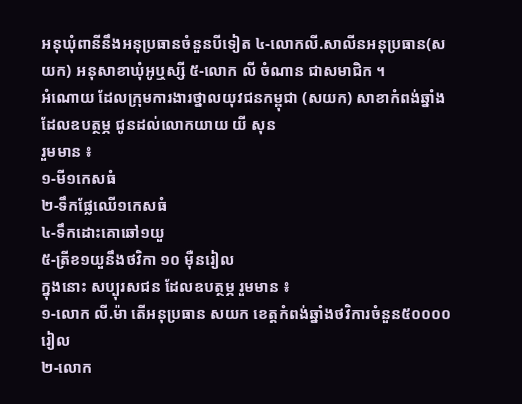អនុឃុំពានីនឹងអនុប្រធានចំនួនបីទៀត ៤-លោកលី.សាលីនអនុប្រធាន(សយក) អនុសាខាឃុំអូឬស្សី ៥-លោក លី ចំណាន ជាសមាជិក ។
អំណោយ ដែលក្រុមការងារថ្នាលយុវជនកម្ពុជា (សយក) សាខាកំពង់ឆ្នាំង ដែលឧបត្ថម្ភ ជូនដល់លោកយាយ យី សុន
រួមមាន ៖
១-មី១កេសធំ
២-ទឹកផ្លែឈើ១កេសធំ
៤-ទឹកដោះគោឆៅ១យួ
៥-ត្រីខ១យួនឹងថវិកា ១០ ម៉ឺនរៀល
ក្នុងនោះ សប្បុរសជន ដែលឧបត្ថម្ភ រួមមាន ៖
១-លោក លី.ម៉ា តើអនុប្រធាន សយក ខេត្តកំពង់ឆ្នាំងថវិការចំនួន៥០០០០រៀល
២-លោក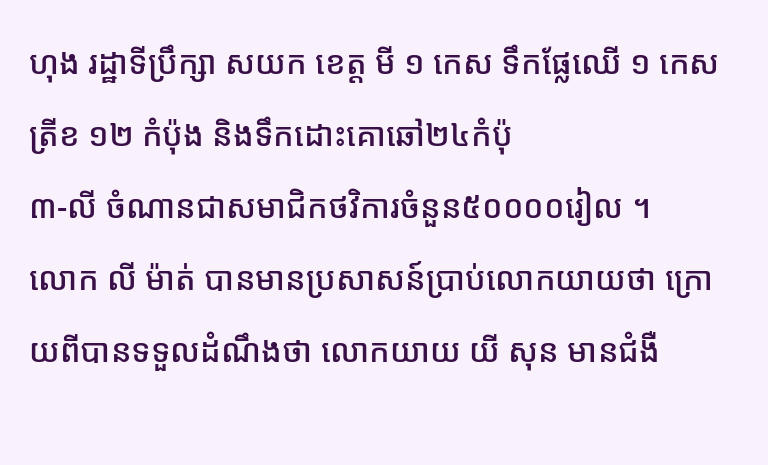ហុង រដ្ឋាទីប្រឹក្សា សយក ខេត្ត មី ១ កេស ទឹកផ្លែឈើ ១ កេស ត្រីខ ១២ កំប៉ុង និងទឹកដោះគោឆៅ២៤កំប៉ុ
៣-លី ចំណានជាសមាជិកថវិការចំនួន៥០០០០រៀល ។
លោក លី ម៉ាត់ បានមានប្រសាសន៍ប្រាប់លោកយាយថា ក្រោយពីបានទទួលដំណឹងថា លោកយាយ យី សុន មានជំងឺ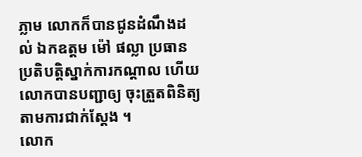ភ្លាម លោកក៏បានជូនដំណឹងដល់ ឯកឧត្តម ម៉ៅ ផល្លា ប្រធានប្រតិបត្តិស្នាក់ការកណ្ដាល ហើយលោកបានបញ្ជាឲ្យ ចុះត្រួតពិនិត្យតាមការជាក់ស្ដែង ។
លោក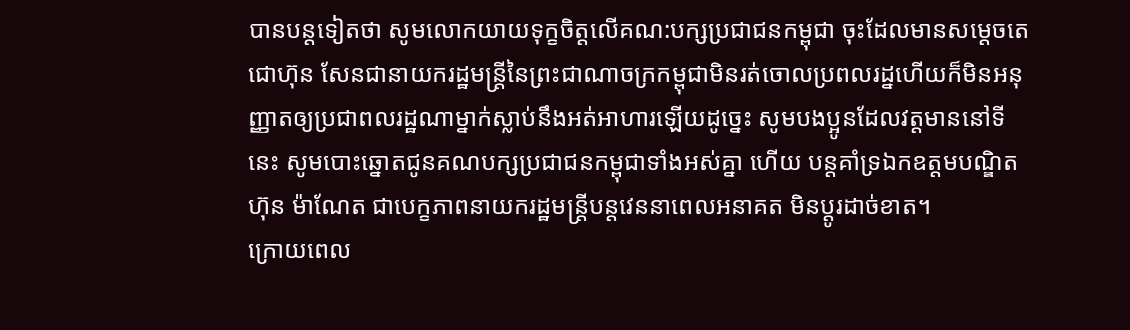បានបន្តទៀតថា សូមលោកយាយទុក្ខចិត្តលើគណ:បក្សប្រជាជនកម្ពុជា ចុះដែលមានសម្ដេចតេជោហ៊ុន សែនជានាយករដ្ឋមន្ត្រីនៃព្រះជាណាចក្រកម្ពុជាមិនរត់ចោលប្រពលរដ្នហើយក៏មិនអនុញ្ញាតឲ្យប្រជាពលរដ្ឋណាម្នាក់ស្លាប់នឹងអត់អាហារឡើយដូច្នេះ សូមបងប្អូនដែលវត្តមាននៅទីនេះ សូមបោះឆ្នោតជូនគណបក្សប្រជាជនកម្ពុជាទាំងអស់គ្នា ហើយ បន្តគាំទ្រឯកឧត្តមបណ្ឌិត ហ៊ុន ម៉ាណែត ជាបេក្ខភាពនាយករដ្ឋមន្ត្រីបន្តវេននាពេលអនាគត មិនប្ដូរដាច់ខាត។
ក្រោយពេល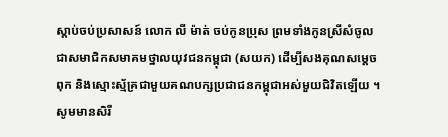ស្ដាប់ចប់ប្រសាសន៍ លោក លី ម៉ាត់ ចប់កូនប្រុស ព្រមទាំងកូនស្រីសំចូលជាសមាជិកសមាគមថ្នាលយុវជនកម្ពុជា (សយក) ដើម្បីសងគុណសម្ដេចពុក និងស្មោះស្ម័គ្រជាមួយគណបក្សប្រជាជនកម្ពុជាអស់មួយជិវិតឡើយ ។
សូមមានសិរី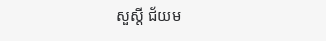សួស្តី ជ័យម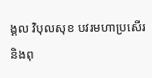ង្គល វិបុលសុខ បវរមហាប្រសើរ និងពុ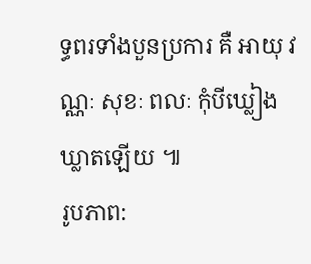ទ្ធពរទាំងបួនប្រការ គឺ អាយុ វណ្ណៈ សុខៈ ពលៈ កុំបីឃ្លៀងឃ្លាតឡើយ ៕
រូបភាព: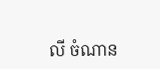លី ចំណាន